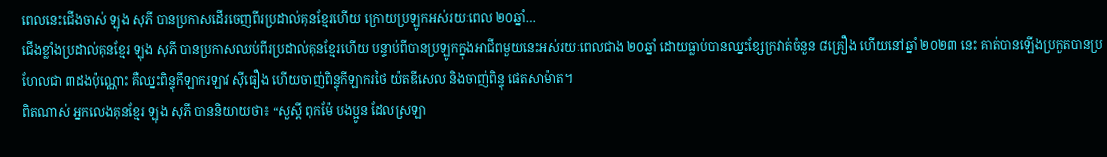ពេលនេះជើងចាស់ ឡុង សុភី បានប្រកាសដើរចេញពីរប្រដាល់គុនខ្មែរហើយ ក្រោយប្រឡូកអស់រយៈពេល ២០ឆ្នាំ…
ជើងខ្លាំងប្រដាល់គុនខ្មែរ ឡុង សុភី បានប្រកាសឈប់ពីរប្រដាល់គុនខ្មែរហើយ បន្ទាប់ពីបានប្រឡូកក្នុងអាជីពមួយនេះអស់រយៈពេលជាង ២០ឆ្នាំ ដោយធ្លាប់បានឈ្នះខ្សែក្រវាត់ចំនួន ៨គ្រឿង ហើយនៅឆ្នាំ ២០២៣ នេះ គាត់បានឡើងប្រកួតបានប្រហែលជា ៣ដងប៉ុណ្ណោះ គឺឈ្នះពិន្ទុកីឡាករឡាវ ស៊ីធឿង ហើយចាញ់ពិន្ទុកីឡាករថៃ យ៉តឌីសេល និងចាញ់ពិន្ទុ ផេតសាម៉ាត។
ពិតណាស់ អ្នកលេងគុនខ្មែរ ឡុង សុភី បាននិយាយថា៖ “សួស្តី ពុកម៉ែ បងប្អូន ដែលស្រឡា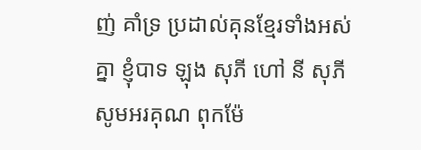ញ់ គាំទ្រ ប្រដាល់គុនខ្មែរទាំងអស់គ្នា ខ្ញុំបាទ ឡុង សុភី ហៅ នី សុភី សូមអរគុណ ពុកម៉ែ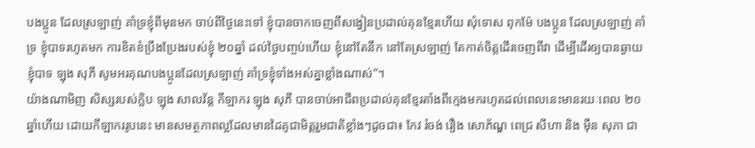បងប្អូន ដែលស្រឡាញ់ គាំទ្រខ្ញុំពីមុនមក ចាប់ពីថ្ងៃនេះទៅ ខ្ញុំបានចាកចេញពីសង្វៀនប្រដាល់គុនខ្មែរហើយ សុំទោស ពុកម៉ែ បងប្អូន ដែលស្រឡាញ់ គាំទ្រ ខ្ញុំបាទរហូតមក ការខិតខំប្រឹងប្រែងរបស់ខ្ញុំ ២០ឆ្នាំ ដល់ថ្ងៃបញ្ចប់ហើយ ខ្ញុំនៅតែនឹក នៅតែស្រឡាញ់ តែកាត់ចិត្តដើរចេញពីវា ដើម្បីដើរឲ្យបានឆ្ងាយ ខ្ញុំបាទ ឡុង សុភី សូមអរគុណបងប្អូនដែលស្រឡាញ់ គាំទ្រខ្ញុំទាំងអស់គ្នាខ្លាំងណាស់”។
យ៉ាងណាមិញ សិស្សរបស់ក្លិប ឡុង សាលវ័ន្ត កីឡាករ ឡុង សុភី បានចាប់អាជីពប្រដាល់គុនខ្មែរតាំងពីក្មេងមករហូតដល់ពេលនេះមានរយៈពេល ២០ឆ្នាំហើយ ដោយកីឡាកររូបនេះ មានសមត្ថភាពល្អដែលមានដៃគូជាមិត្តរួមជាតិខ្លាំងៗដូចជា៖ កែវ រំចង់ រឿង សោភ័ណ្ឌ ពេជ្រ សីហា និង ម៉ឺន សុភា ជា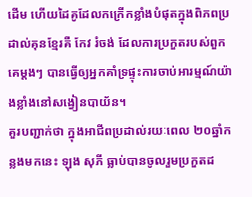ដើម ហើយដៃគូដែលកក្រើកខ្លាំងបំផុតក្នុងពិភពប្រដាល់គុនខ្មែរគឺ កែវ រំចង់ ដែលការប្រកួតរបស់ពួកគេម្តងៗ បានធ្វើឲ្យអ្នកគាំទ្រផ្ទុះការចាប់អារម្មណ៍យ៉ាងខ្លាំងនៅសង្វៀនបាយ័ន។
គួរបញ្ជាក់ថា ក្នុងអាជីពប្រដាល់រយៈពេល ២០ឆ្នាំកន្លងមកនេះ ឡុង សុភី ធ្លាប់បានចូលរួមប្រកួតដ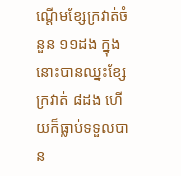ណ្តើមខ្សែក្រវាត់ចំនួន ១១ដង ក្នុងនោះបានឈ្នះខ្សែក្រវាត់ ៨ដង ហើយក៏ធ្លាប់ទទួលបាន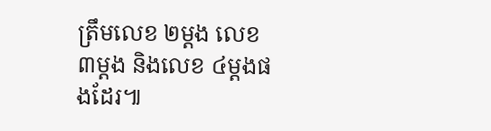ត្រឹមលេខ ២ម្តង លេខ ៣ម្តង និងលេខ ៤ម្តងផងដែរ៕